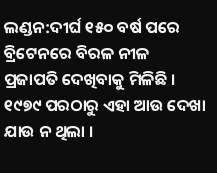ଲଣ୍ଡନ:ଦୀର୍ଘ ୧୫୦ ବର୍ଷ ପରେ ବ୍ରିଟେନରେ ବିରଳ ନୀଳ ପ୍ରଜାପତି ଦେଖିବାକୁ ମିଳିଛି । ୧୯୭୯ ପରଠାରୁ ଏହା ଆଉ ଦେଖା ଯାଉ ନ ଥିଲା ।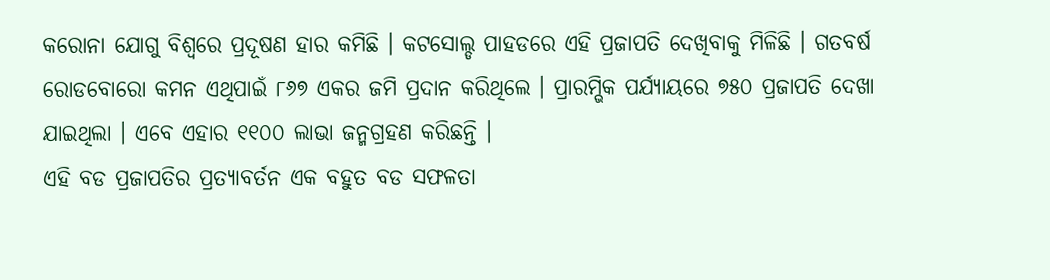କରୋନା ଯୋଗୁ ବିଶ୍ୱରେ ପ୍ରଦୂଷଣ ହାର କମିଛି । କଟସୋଲ୍ଡ ପାହଡରେ ଏହି ପ୍ରଜାପତି ଦେଖିବାକୁ ମିଳିଛି । ଗତବର୍ଷ ରୋଡବୋରୋ କମନ ଏଥିପାଇଁ ୮୬୭ ଏକର ଜମି ପ୍ରଦାନ କରିଥିଲେ । ପ୍ରାରମ୍ଭିକ ପର୍ଯ୍ୟାୟରେ ୭୫୦ ପ୍ରଜାପତି ଦେଖା ଯାଇଥିଲା । ଏବେ ଏହାର ୧୧୦୦ ଲାଭା ଜନ୍ମଗ୍ରହଣ କରିଛନ୍ତି ।
ଏହି ବଡ ପ୍ରଜାପତିର ପ୍ରତ୍ୟାବର୍ତନ ଏକ ବହୁତ ବଡ ସଫଳତା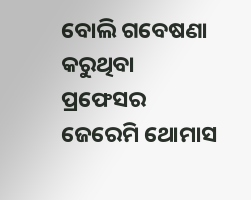ବୋଲି ଗବେଷଣା କରୁଥିବା ପ୍ରଫେସର ଜେରେମି ଥୋମାସ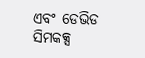ଏବଂ ଡେଭିଡ ସିମକକ୍ସ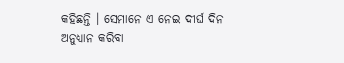କହିଛନ୍ତି । ସେମାନେ ଏ ନେଇ ଦୀର୍ଘ ଦିନ ଅନୁଧ୍ୟାନ କରିବା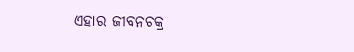ଏହାର ଜୀବନଚକ୍ର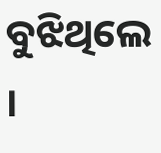ବୁଝିଥିଲେ ।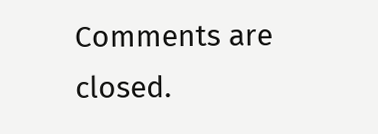Comments are closed.